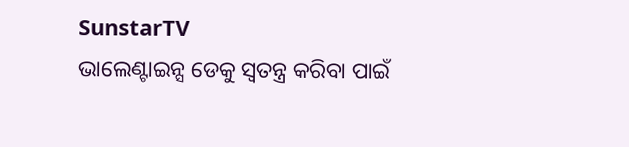SunstarTV
ଭାଲେଣ୍ଟାଇନ୍ସ ଡେକୁ ସ୍ୱତନ୍ତ୍ର କରିବା ପାଇଁ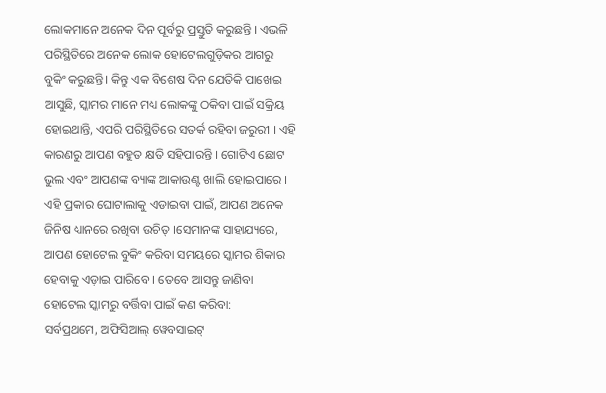ଲୋକମାନେ ଅନେକ ଦିନ ପୂର୍ବରୁ ପ୍ରସ୍ତୁତି କରୁଛନ୍ତି । ଏଭଳି ପରିସ୍ଥିତିରେ ଅନେକ ଲୋକ ହୋଟେଲଗୁଡ଼ିକର ଆଗରୁ ବୁକିଂ କରୁଛନ୍ତି। କିନ୍ତୁ ଏକ ବିଶେଷ ଦିନ ଯେତିକି ପାଖେଇ ଆସୁଛି, ସ୍କାମର ମାନେ ମଧ୍ୟ ଲୋକଙ୍କୁ ଠକିବା ପାଇଁ ସକ୍ରିୟ ହୋଇଥାନ୍ତି, ଏପରି ପରିସ୍ଥିତିରେ ସତର୍କ ରହିବା ଜରୁରୀ । ଏହି କାରଣରୁ ଆପଣ ବହୁତ କ୍ଷତି ସହିପାରନ୍ତି । ଗୋଟିଏ ଛୋଟ ଭୁଲ ଏବଂ ଆପଣଙ୍କ ବ୍ୟାଙ୍କ ଆକାଉଣ୍ଟ ଖାଲି ହୋଇପାରେ ।
ଏହି ପ୍ରକାର ଘୋଟାଲାକୁ ଏଡାଇବା ପାଇଁ, ଆପଣ ଅନେକ ଜିନିଷ ଧ୍ୟାନରେ ରଖିବା ଉଚିତ୍ ।ସେମାନଙ୍କ ସାହାଯ୍ୟରେ, ଆପଣ ହୋଟେଲ ବୁକିଂ କରିବା ସମୟରେ ସ୍କାମର ଶିକାର ହେବାକୁ ଏଡ଼ାଇ ପାରିବେ । ତେବେ ଆସନ୍ତୁ ଜାଣିବା ହୋଟେଲ ସ୍କାମରୁ ବର୍ତ୍ତିବା ପାଇଁ କଣ କରିବା:
ସର୍ବପ୍ରଥମେ, ଅଫିସିଆଲ୍ ୱେବସାଇଟ୍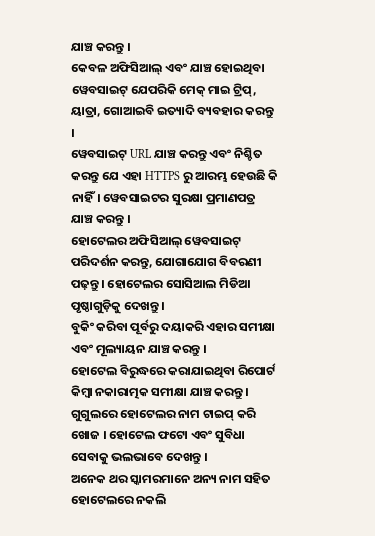ଯାଞ୍ଚ କରନ୍ତୁ ।
କେବଳ ଅଫିସିଆଲ୍ ଏବଂ ଯାଞ୍ଚ ହୋଇଥିବା ୱେବସାଇଟ୍ ଯେପରିକି ମେକ୍ ମାଇ ଟ୍ରିପ୍, ୟାତ୍ରା, ଗୋଆଇବି ଇତ୍ୟାଦି ବ୍ୟବହାର କରନ୍ତୁ ।
ୱେବସାଇଟ୍ URL ଯାଞ୍ଚ କରନ୍ତୁ ଏବଂ ନିଶ୍ଚିତ କରନ୍ତୁ ଯେ ଏହା HTTPS ରୁ ଆରମ୍ଭ ହେଉଛି କି ନାହିଁ। ୱେବସାଇଟର ସୁରକ୍ଷା ପ୍ରମାଣପତ୍ର ଯାଞ୍ଚ କରନ୍ତୁ ।
ହୋଟେଲର ଅଫିସିଆଲ୍ ୱେବସାଇଟ୍ ପରିଦର୍ଶନ କରନ୍ତୁ, ଯୋଗାଯୋଗ ବିବରଣୀ ପଢ଼ନ୍ତୁ । ହୋଟେଲର ସୋସିଆଲ ମିଡିଆ ପୃଷ୍ଠାଗୁଡ଼ିକୁ ଦେଖନ୍ତୁ ।
ବୁକିଂ କରିବା ପୂର୍ବରୁ ଦୟାକରି ଏହାର ସମୀକ୍ଷା ଏବଂ ମୂଲ୍ୟାୟନ ଯାଞ୍ଚ କରନ୍ତୁ ।
ହୋଟେଲ ବିରୁଦ୍ଧରେ କରାଯାଇଥିବା ରିପୋର୍ଟ କିମ୍ବା ନକାରାତ୍ମକ ସମୀକ୍ଷା ଯାଞ୍ଚ କରନ୍ତୁ ।
ଗୁଗୁଲରେ ହୋଟେଲର ନାମ ଟାଇପ୍ କରି ଖୋଜ । ହୋଟେଲ ଫଟୋ ଏବଂ ସୁବିଧା ସେବାକୁ ଭଲଭାବେ ଦେଖନ୍ତୁ ।
ଅନେକ ଥର ସ୍କାମରମାନେ ଅନ୍ୟ ନାମ ସହିତ ହୋଟେଲରେ ନକଲି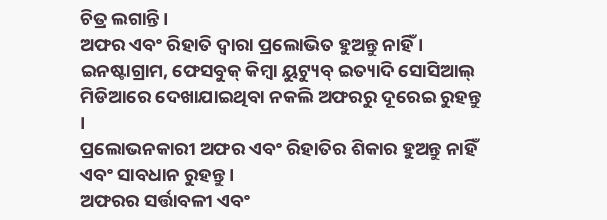ଚିତ୍ର ଲଗାନ୍ତି ।
ଅଫର ଏବଂ ରିହାତି ଦ୍ୱାରା ପ୍ରଲୋଭିତ ହୁଅନ୍ତୁ ନାହିଁ ।
ଇନଷ୍ଟାଗ୍ରାମ, ଫେସବୁକ୍ କିମ୍ବା ୟୁଟ୍ୟୁବ୍ ଇତ୍ୟାଦି ସୋସିଆଲ୍ ମିଡିଆରେ ଦେଖାଯାଇଥିବା ନକଲି ଅଫରରୁ ଦୂରେଇ ରୁହନ୍ତୁ ।
ପ୍ରଲୋଭନକାରୀ ଅଫର ଏବଂ ରିହାତିର ଶିକାର ହୁଅନ୍ତୁ ନାହିଁ ଏବଂ ସାବଧାନ ରୁହନ୍ତୁ ।
ଅଫରର ସର୍ତ୍ତାବଳୀ ଏବଂ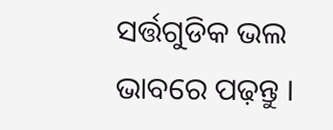ସର୍ତ୍ତଗୁଡିକ ଭଲ ଭାବରେ ପଢ଼ନ୍ତୁ ।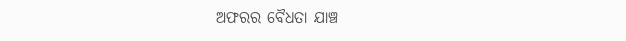ଅଫରର ବୈଧତା ଯାଞ୍ଚ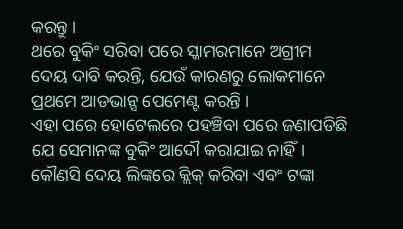କରନ୍ତୁ ।
ଥରେ ବୁକିଂ ସରିବା ପରେ ସ୍କାମରମାନେ ଅଗ୍ରୀମ ଦେୟ ଦାବି କରନ୍ତି, ଯେଉଁ କାରଣରୁ ଲୋକମାନେ ପ୍ରଥମେ ଆଡଭାନ୍ସ ପେମେଣ୍ଟ କରନ୍ତି ।
ଏହା ପରେ ହୋଟେଲରେ ପହଞ୍ଚିବା ପରେ ଜଣାପଡିଛି ଯେ ସେମାନଙ୍କ ବୁକିଂ ଆଦୌ କରାଯାଇ ନାହିଁ। କୌଣସି ଦେୟ ଲିଙ୍କରେ କ୍ଲିକ୍ କରିବା ଏବଂ ଟଙ୍କା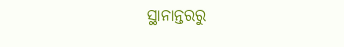ସ୍ଥାନାନ୍ତରରୁ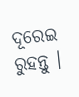ଦୂରେଇ ରୁହନ୍ତୁ ।